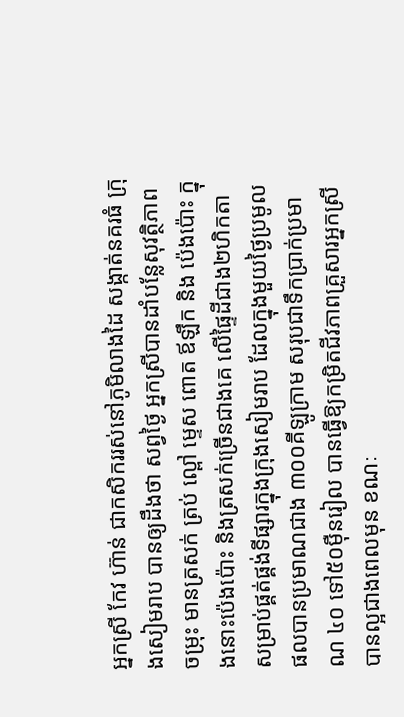អ្នកស្រី កែវ ហ៊ាន់ ជាកសិកររស់នៅភូមិលាងដៃ សង្កាត់នគរធំ ក្រុងសៀមរាប បានឲ្យដឹងថា សព្វថ្ងៃ អ្នកស្រីបានដាំបន្លែសុវត្ថិភាពចម្រុះ មានត្រសក់ ត្រប់ ល្ពៅ ម្ទេស ពោត ឪឡឹក និង ប៉េងប៉ោះ ក្នុងនោះប៉េងប៉ោះ និងត្រសក់ច្រើនជាងគេ លើផ្ទៃដីជាង២ហិកតា សម្រាប់ផ្គត់ផ្គង់ទីផ្សារក្នុងក្រុងសៀមរាប ដែលក្នុងមួយថ្ងៃប្រមូលផលបានប្រមាណជាង ៣០០គីឡូក្រាម សរុបជាទឹកប្រាក់ប្រមាណ ៤០ ទៅ៥០ម៉ឺនរៀល បានធ្វើឱ្យកម្រិតជីវភាពគ្រួសារអ្នកស្រីបានល្អជាងពេលមុន ខណៈ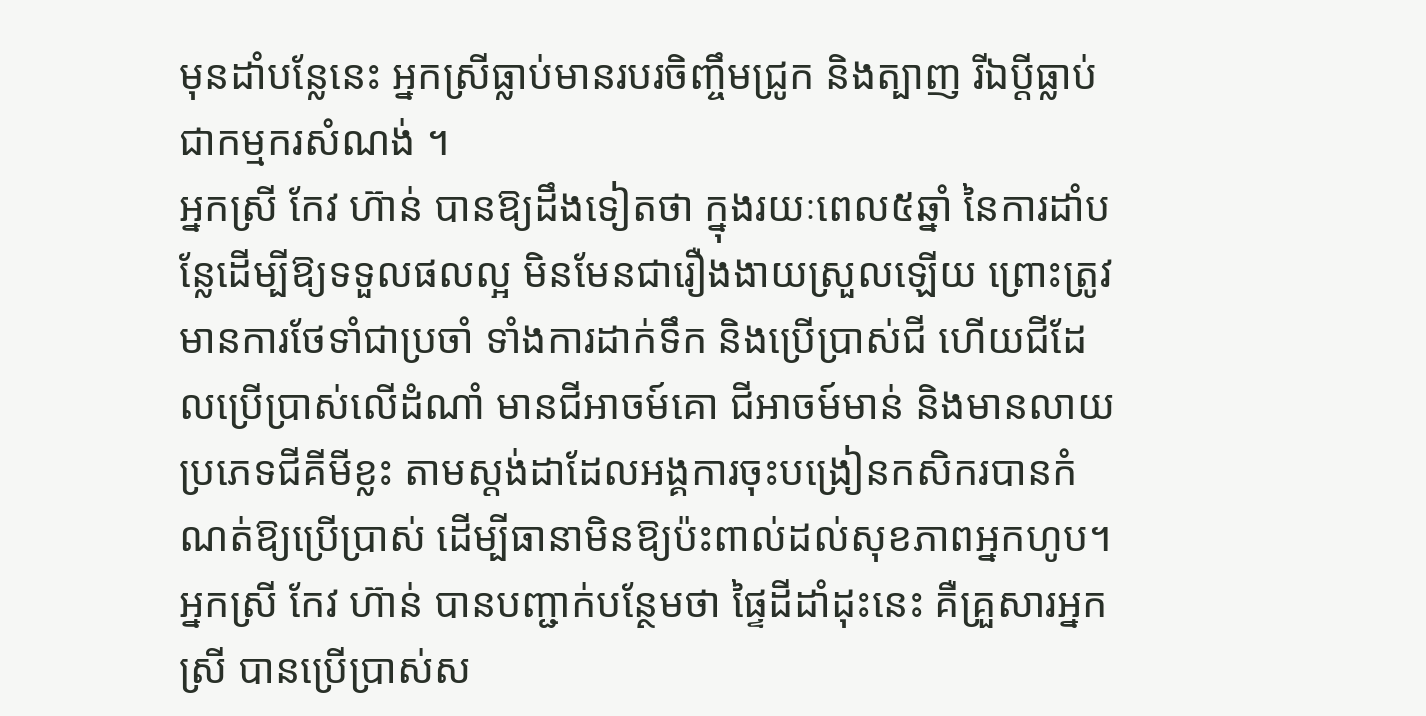មុនដាំបន្លែនេះ អ្នកស្រីធ្លាប់មានរបរចិញ្ចឹមជ្រូក និងត្បាញ រីឯប្ដីធ្លាប់ជាកម្មករសំណង់ ។
អ្នកស្រី កែវ ហ៊ាន់ បានឱ្យដឹងទៀតថា ក្នុងរយៈពេល៥ឆ្នាំ នៃការដាំបន្លែដើម្បីឱ្យទទួលផលល្អ មិនមែនជារឿងងាយស្រួលឡើយ ព្រោះត្រូវមានការថែទាំជាប្រចាំ ទាំងការដាក់ទឹក និងប្រើប្រាស់ជី ហើយជីដែលប្រើប្រាស់លើដំណាំ មានជីអាចម៍គោ ជីអាចម៍មាន់ និងមានលាយប្រភេទជីគីមីខ្លះ តាមស្ដង់ដាដែលអង្គការចុះបង្រៀនកសិករបានកំណត់ឱ្យប្រើប្រាស់ ដើម្បីធានាមិនឱ្យប៉ះពាល់ដល់សុខភាពអ្នកហូប។
អ្នកស្រី កែវ ហ៊ាន់ បានបញ្ជាក់បន្ថែមថា ផ្ទៃដីដាំដុះនេះ គឺគ្រួសារអ្នកស្រី បានប្រើប្រាស់ស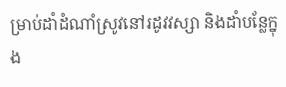ម្រាប់ដាំដំណាំស្រូវនៅរដូវវស្សា និងដាំបន្លែក្នុង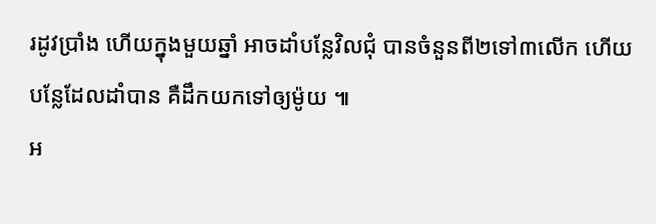រដូវប្រាំង ហើយក្នុងមួយឆ្នាំ អាចដាំបន្លែវិលជុំ បានចំនួនពី២ទៅ៣លើក ហើយបន្លែដែលដាំបាន គឺដឹកយកទៅឲ្យម៉ូយ ៕
អ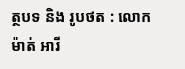ត្ថបទ និង រូបថត : លោក ម៉ាត់ អារី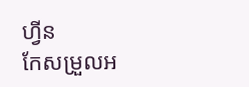ហ្វីន
កែសម្រួលអ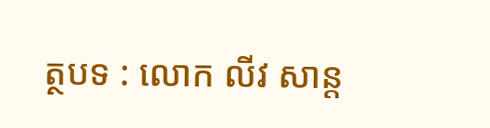ត្ថបទ : លោក លីវ សាន្ត